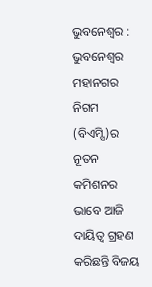ଭୁବନେଶ୍ୱର : ଭୁବନେଶ୍ୱର ମହାନଗର ନିଗମ (ବିଏମ୍ସି)ର ନୂତନ କମିଶନର ଭାବେ ଆଜି ଦାୟିତ୍ୱ ଗ୍ରହଣ କରିଛନ୍ତି ବିଜୟ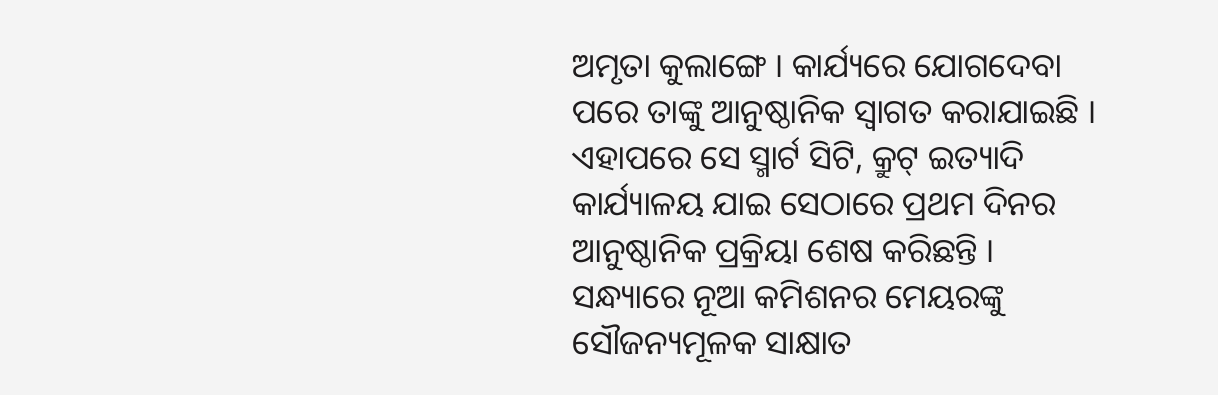ଅମୃତା କୁଲାଙ୍ଗେ । କାର୍ଯ୍ୟରେ ଯୋଗଦେବା ପରେ ତାଙ୍କୁ ଆନୁଷ୍ଠାନିକ ସ୍ୱାଗତ କରାଯାଇଛି । ଏହାପରେ ସେ ସ୍ମାର୍ଟ ସିଟି, କ୍ରୁଟ୍ ଇତ୍ୟାଦି କାର୍ଯ୍ୟାଳୟ ଯାଇ ସେଠାରେ ପ୍ରଥମ ଦିନର ଆନୁଷ୍ଠାନିକ ପ୍ରକ୍ରିୟା ଶେଷ କରିଛନ୍ତି ।
ସନ୍ଧ୍ୟାରେ ନୂଆ କମିଶନର ମେୟରଙ୍କୁ ସୌଜନ୍ୟମୂଳକ ସାକ୍ଷାତ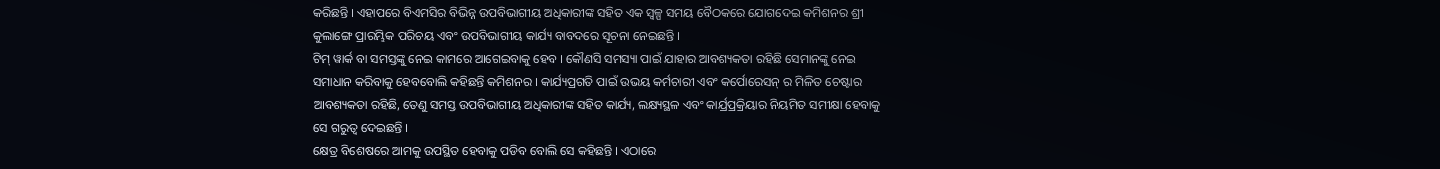କରିଛନ୍ତି । ଏହାପରେ ବିଏମସିର ବିଭିନ୍ନ ଉପବିଭାଗୀୟ ଅଧିକାରୀଙ୍କ ସହିତ ଏକ ସ୍ୱଳ୍ପ ସମୟ ବୈଠକରେ ଯୋଗଦେଇ କମିଶନର ଶ୍ରୀ କୁଲାଙ୍ଗେ ପ୍ରାରମ୍ଭିକ ପରିଚୟ ଏବଂ ଉପବିଭାଗୀୟ କାର୍ଯ୍ୟ ବାବଦରେ ସୂଚନା ନେଇଛନ୍ତି ।
ଟିମ୍ ୱାର୍କ ବା ସମସ୍ତଙ୍କୁ ନେଇ କାମରେ ଆଗେଇବାକୁ ହେବ । କୌଣସି ସମସ୍ୟା ପାଇଁ ଯାହାର ଆବଶ୍ୟକତା ରହିଛି ସେମାନଙ୍କୁ ନେଇ ସମାଧାନ କରିବାକୁ ହେବବୋଲି କହିଛନ୍ତି କମିଶନର । କାର୍ଯ୍ୟପ୍ରଗତି ପାଇଁ ଉଭୟ କର୍ମଚାରୀ ଏବଂ କର୍ପୋରେସନ୍ ର ମିଳିତ ଚେଷ୍ଟାର ଆବଶ୍ୟକତା ରହିଛି, ତେଣୁ ସମସ୍ତ ଉପବିଭାଗୀୟ ଅଧିକାରୀଙ୍କ ସହିତ କାର୍ଯ୍ୟ, ଲକ୍ଷ୍ୟସ୍ଥଳ ଏବଂ କାର୍ଯ୍ରପ୍ରକ୍ରିୟାର ନିୟମିତ ସମୀକ୍ଷା ହେବାକୁ ସେ ଗରୁତ୍ୱ ଦେଇଛନ୍ତି ।
କ୍ଷେତ୍ର ବିଶେଷରେ ଆମକୁ ଉପସ୍ଥିତ ହେବାକୁ ପଡିବ ବୋଲି ସେ କହିଛନ୍ତି । ଏଠାରେ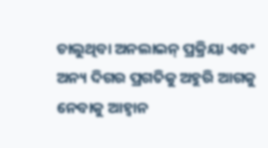ଚାଲୁଥିବା ଅନଲାଇନ୍ ପ୍ରକ୍ରିୟା ଏବଂ ଅନ୍ୟ ଦିଗର ପ୍ରଗତିକୁ ଅହୁରି ଆଗକୁ ନେବାକୁ ଆହ୍ୱାନ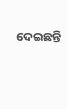ଦେଇଛନ୍ତି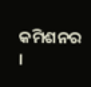କମିଶନର ।